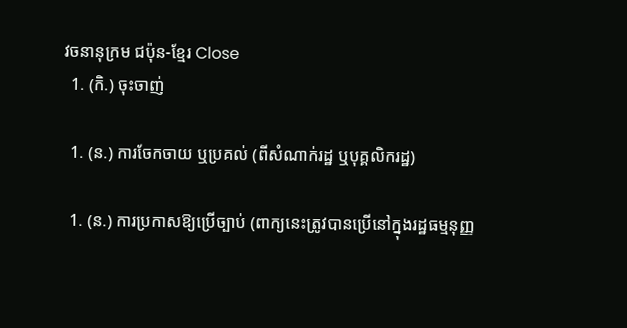វចនានុក្រម ជប៉ុន-ខ្មែរ Close
  1. (កិ.) ចុះចាញ់

  1. (ន.) ការចែកចាយ ឬប្រគល់ (ពីសំណាក់រដ្ឋ ឬបុគ្គលិករដ្ឋ)

  1. (ន.) ការប្រកាសឱ្យប្រើច្បាប់ (ពាក្យនេះត្រូវបានប្រើនៅក្នុងរដ្ឋធម្មនុញ្ញ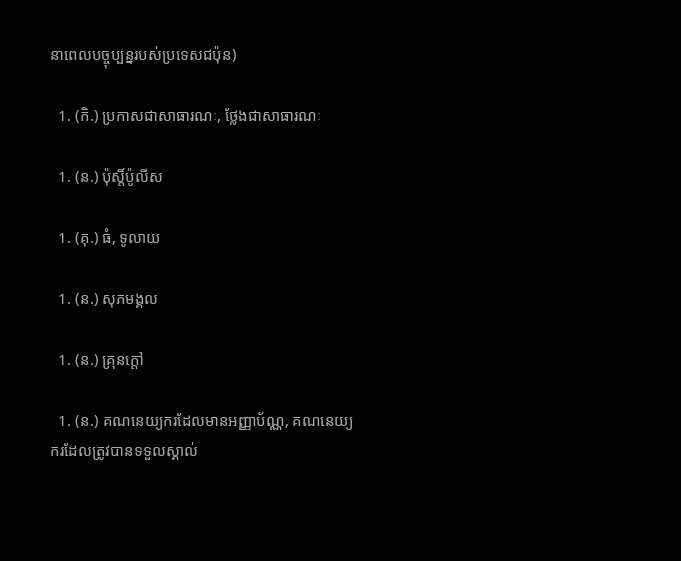នាពេលបច្ចុប្បន្នរបស់ប្រទេសជប៉ុន)

  1. (កិ.) ប្រកាសជាសាធារណៈ, ថ្លែងជាសាធារណៈ

  1. (ន.) ប៉ុស្តិ៍ប៉ូលីស

  1. (គុ.) ធំ, ទូលាយ

  1. (ន.) សុភមង្គល

  1. (ន.) គ្រុនក្តៅ

  1. (ន.) គណនេយ្យករដែលមានអញ្ញាប័ណ្ណ, គណនេយ្យករដែលត្រូវបានទទួលស្គាល់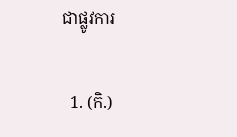ជាផ្លូវការ

  1. (កិ.)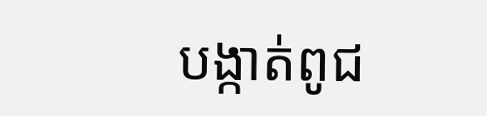បង្កាត់ពូជ